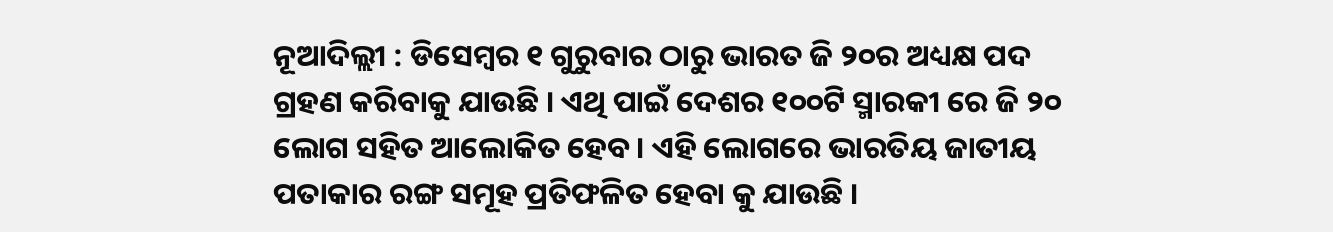ନୂଆଦିଲ୍ଲୀ : ଡିସେମ୍ବର ୧ ଗୁରୁବାର ଠାରୁ ଭାରତ ଜି ୨୦ର ଅଧ୍ୟକ୍ଷ ପଦ ଗ୍ରହଣ କରିବାକୁ ଯାଉଛି । ଏଥି ପାଇଁ ଦେଶର ୧୦୦ଟି ସ୍ମାରକୀ ରେ ଜି ୨୦ ଲୋଗ ସହିତ ଆଲୋକିତ ହେବ । ଏହି ଲୋଗରେ ଭାରତିୟ ଜାତୀୟ ପତାକାର ରଙ୍ଗ ସମୂହ ପ୍ରତିଫଳିତ ହେବା କୁ ଯାଉଛି ।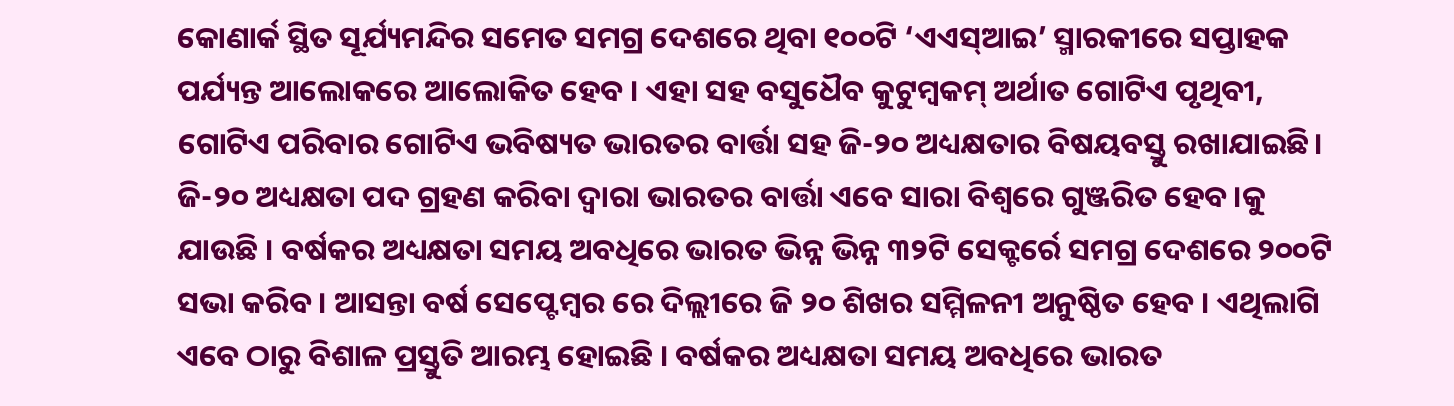କୋଣାର୍କ ସ୍ଥିତ ସୂର୍ଯ୍ୟମନ୍ଦିର ସମେତ ସମଗ୍ର ଦେଶରେ ଥିବା ୧୦୦ଟି ‘ଏଏସ୍ଆଇ’ ସ୍ମାରକୀରେ ସପ୍ତାହକ ପର୍ଯ୍ୟନ୍ତ ଆଲୋକରେ ଆଲୋକିତ ହେବ । ଏହା ସହ ବସୁଧୈବ କୁଟୁମ୍ବକମ୍ ଅର୍ଥାତ ଗୋଟିଏ ପୃଥିବୀ, ଗୋଟିଏ ପରିବାର ଗୋଟିଏ ଭବିଷ୍ୟତ ଭାରତର ବାର୍ତ୍ତା ସହ ଜି-୨୦ ଅଧ୍ୟକ୍ଷତାର ବିଷୟବସ୍ତୁ ରଖାଯାଇଛି। ଜି-୨୦ ଅଧ୍ୟକ୍ଷତା ପଦ ଗ୍ରହଣ କରିବା ଦ୍ବାରା ଭାରତର ବାର୍ତ୍ତା ଏବେ ସାରା ବିଶ୍ବରେ ଗୁଞ୍ଜରିତ ହେବ।କୁ ଯାଉଛି । ବର୍ଷକର ଅଧ୍ୟକ୍ଷତା ସମୟ ଅବଧିରେ ଭାରତ ଭିନ୍ନ ଭିନ୍ନ ୩୨ଟି ସେକ୍ଟର୍ରେ ସମଗ୍ର ଦେଶରେ ୨୦୦ଟି ସଭା କରିବ। ଆସନ୍ତା ବର୍ଷ ସେପ୍ଟେମ୍ବର ରେ ଦିଲ୍ଲୀରେ ଜି ୨୦ ଶିଖର ସମ୍ମିଳନୀ ଅନୁଷ୍ଠିତ ହେବ । ଏଥିଲାଗି ଏବେ ଠାରୁ ବିଶାଳ ପ୍ରସ୍ତୁତି ଆରମ୍ଭ ହୋଇଛି । ବର୍ଷକର ଅଧ୍ୟକ୍ଷତା ସମୟ ଅବଧିରେ ଭାରତ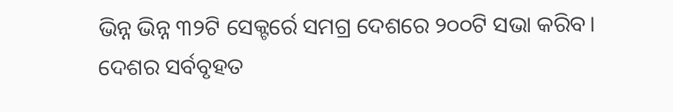ଭିନ୍ନ ଭିନ୍ନ ୩୨ଟି ସେକ୍ଟର୍ରେ ସମଗ୍ର ଦେଶରେ ୨୦୦ଟି ସଭା କରିବ। ଦେଶର ସର୍ବବୃହତ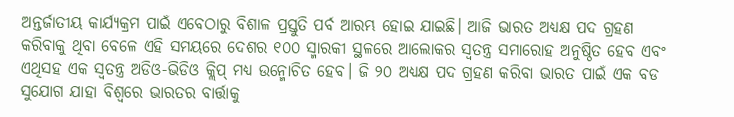ଅନ୍ତର୍ଜାତୀୟ କାର୍ଯ୍ୟକ୍ରମ ପାଇଁ ଏବେଠାରୁ ବିଶାଳ ପ୍ରସ୍ତୁତି ପର୍ବ ଆରମ୍ଭ ହୋଇ ଯାଇଛି। ଆଜି ଭାରତ ଅଧ୍ୟକ୍ଷ ପଦ ଗ୍ରହଣ କରିବାକୁ ଥିବା ବେଳେ ଏହି ସମୟରେ ଦେଶର ୧୦୦ ସ୍ମାରକୀ ସ୍ଥଳରେ ଆଲୋକର ସ୍ବତନ୍ତ୍ର ସମାରୋହ ଅନୁଷ୍ଠିତ ହେବ ଏବଂ ଏଥିସହ ଏକ ସ୍ବତନ୍ତ୍ର ଅଡିଓ-ଭିଡିଓ କ୍ଲିପ୍ ମଧ୍ୟ ଉନ୍ମୋଚିତ ହେବ। ଜି ୨୦ ଅଧ୍ୟକ୍ଷ ପଦ ଗ୍ରହଣ କରିବା ଭାରତ ପାଇଁ ଏକ ବଡ ସୁଯୋଗ ଯାହା ବିଶ୍ୱରେ ଭାରତର ବାର୍ତ୍ତାକୁ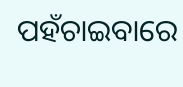ପହଁଚାଇବାରେ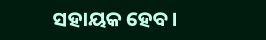ସହାୟକ ହେବ।